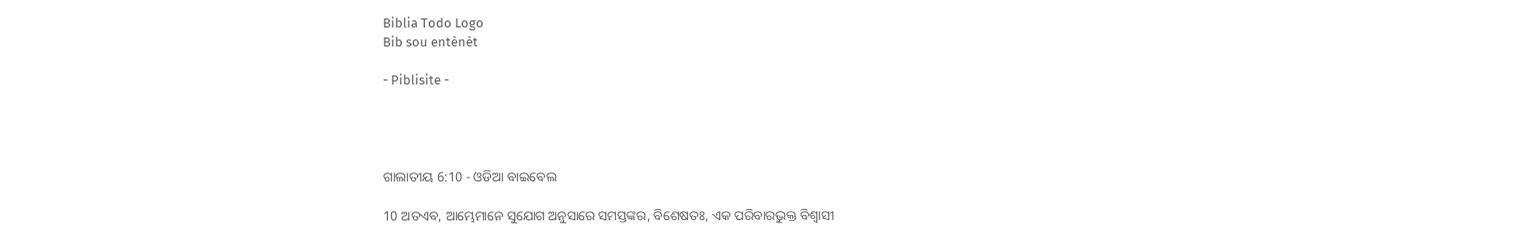Biblia Todo Logo
Bib sou entènèt

- Piblisite -




ଗାଲାତୀୟ 6:10 - ଓଡିଆ ବାଇବେଲ

10 ଅତଏବ, ଆମ୍ଭେମାନେ ସୁଯୋଗ ଅନୁସାରେ ସମସ୍ତଙ୍କର, ବିଶେଷତଃ, ଏକ ପରିବାରଭୁକ୍ତ ବିଶ୍ୱାସୀ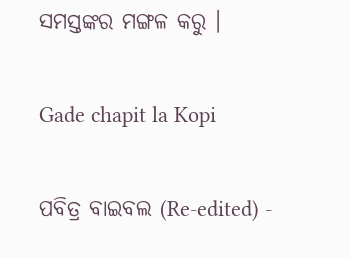ସମସ୍ତଙ୍କର ମଙ୍ଗଳ କରୁ ।

Gade chapit la Kopi

ପବିତ୍ର ବାଇବଲ (Re-edited) -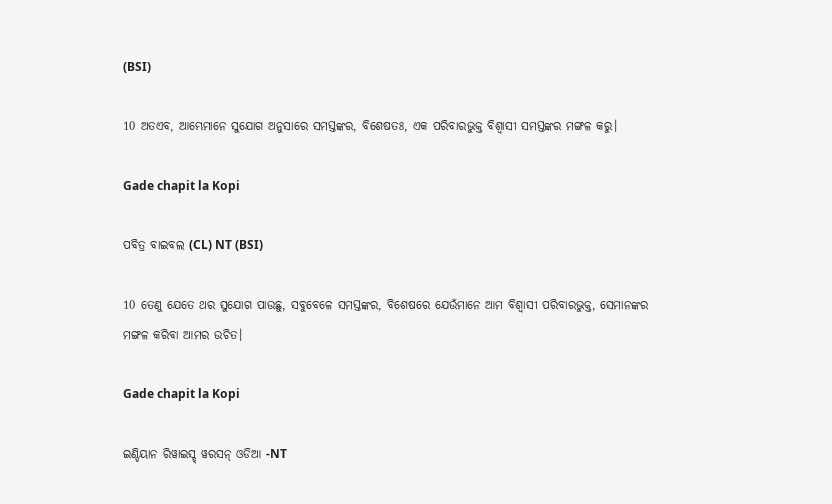(BSI)

10 ଅତଏବ, ଆମ୍ଭେମାନେ ସୁଯୋଗ ଅନୁସାରେ ସମସ୍ତଙ୍କର, ବିଶେଷତଃ, ଏକ ପରିବାରଭୁକ୍ତ ବିଶ୍ଵାସୀ ସମସ୍ତଙ୍କର ମଙ୍ଗଳ କରୁ।

Gade chapit la Kopi

ପବିତ୍ର ବାଇବଲ (CL) NT (BSI)

10 ତେଣୁ ଯେତେ ଥର ସୁଯୋଗ ପାଉଛୁ, ସବୁବେଳେ ସମସ୍ତଙ୍କର, ବିଶେଷରେ ଯେଉଁମାନେ ଆମ ବିଶ୍ୱାସୀ ପରିବାରଭୁକ୍ତ, ସେମାନଙ୍କର ମଙ୍ଗଳ କରିବା ଆମର ଉଚିତ।

Gade chapit la Kopi

ଇଣ୍ଡିୟାନ ରିୱାଇସ୍ଡ୍ ୱରସନ୍ ଓଡିଆ -NT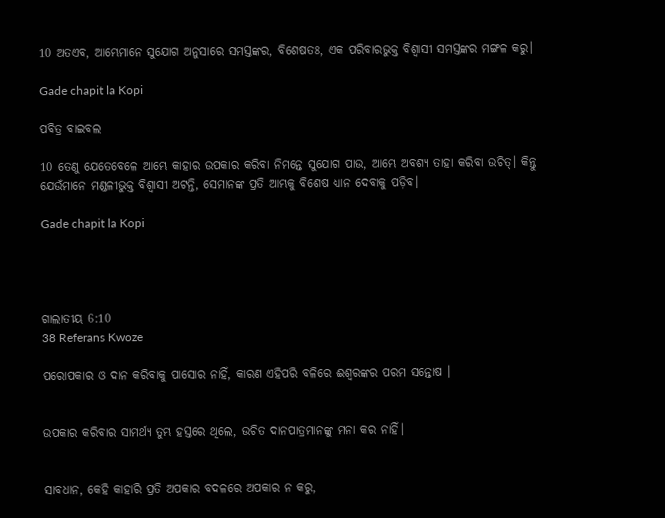10 ଅତଏବ, ଆମ୍ଭେମାନେ ସୁଯୋଗ ଅନୁସାରେ ସମସ୍ତଙ୍କର, ବିଶେଷତଃ, ଏକ ପରିବାରଭୁକ୍ତ ବିଶ୍ୱାସୀ ସମସ୍ତଙ୍କର ମଙ୍ଗଳ କରୁ।

Gade chapit la Kopi

ପବିତ୍ର ବାଇବଲ

10 ତେଣୁ ଯେତେବେଳେ ଆମ୍ଭେ କାହାର ଉପକାର କରିବା ନିମନ୍ତେ ସୁଯୋଗ ପାଉ, ଆମ୍ଭେ ଅବଶ୍ୟ ତାହା କରିବା ଉଚିତ୍। କିନ୍ତୁ ଯେଉଁମାନେ ମଣ୍ଡଳୀଭୁକ୍ତ ବିଶ୍ୱାସୀ ଅଟନ୍ତି, ସେମାନଙ୍କ ପ୍ରତି ଆମ୍ଭକୁ ବିଶେଷ ଧ୍ୟାନ ଦେବାକୁ ପଡ଼ିବ।

Gade chapit la Kopi




ଗାଲାତୀୟ 6:10
38 Referans Kwoze

ପରୋପକାର ଓ ଦାନ କରିବାକୁ ପାସୋର ନାହିଁ, କାରଣ ଏହିପରି ବଳିରେ ଈଶ୍ୱରଙ୍କର ପରମ ସନ୍ତୋଷ ।


ଉପକାର କରିବାର ସାମର୍ଥ୍ୟ ତୁମ୍ଭ ହସ୍ତରେ ଥିଲେ, ଉଚିତ ଦାନପାତ୍ରମାନଙ୍କୁ ମନା କର ନାହିଁ।


ସାବଧାନ, କେହି କାହାରି ପ୍ରତି ଅପକାର ବଦଳରେ ଅପକାର ନ କରୁ,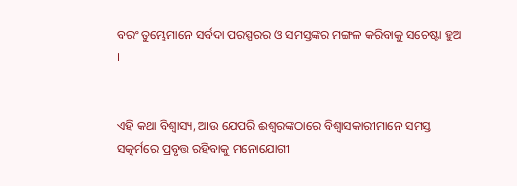ବରଂ ତୁମ୍ଭେମାନେ ସର୍ବଦା ପରସ୍ପରର ଓ ସମସ୍ତଙ୍କର ମଙ୍ଗଳ କରିବାକୁ ସଚେଷ୍ଟା ହୁଅ ।


ଏହି କଥା ବିଶ୍ଵାସ୍ୟ, ଆଉ ଯେପରି ଈଶ୍ୱରଙ୍କଠାରେ ବିଶ୍ୱାସକାରୀମାନେ ସମସ୍ତ ସତ୍କର୍ମରେ ପ୍ରବୃତ୍ତ ରହିବାକୁ ମନୋଯୋଗୀ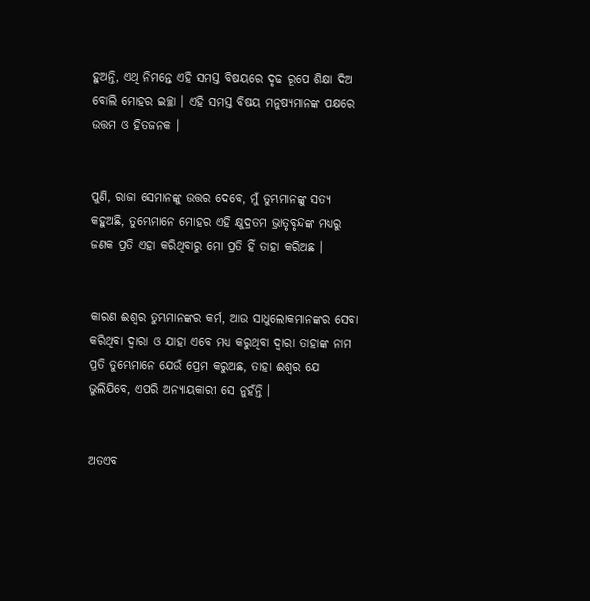ହୁଅନ୍ତି, ଏଥି ନିମନ୍ତେ ଏହି ସମସ୍ତ ବିଷୟରେ ଦୃଢ ରୂପେ ଶିକ୍ଷା ଦିଅ ବୋଲି ମୋହର ଇଚ୍ଛା । ଏହି ସମସ୍ତ ବିଷୟ ମନୁଷ୍ୟମାନଙ୍କ ପକ୍ଷରେ ଉତ୍ତମ ଓ ହିତଜନକ ।


ପୁଣି, ରାଜା ସେମାନଙ୍କୁ ଉତ୍ତର ଦେବେ, ମୁଁ ତୁମ୍ଭମାନଙ୍କୁ ସତ୍ୟ କହୁଅଛି, ତୁମ୍ଭେମାନେ ମୋହର ଏହି କ୍ଷୁଦ୍ରତମ ଭ୍ରାତୃବୃନ୍ଦଙ୍କ ମଧ୍ୟରୁ ଜଣକ ପ୍ରତି ଏହା କରିଥିବାରୁ ମୋ ପ୍ରତି ହିଁ ତାହା କରିଅଛ ।


କାରଣ ଈଶ୍ୱର ତୁମ୍ଭମାନଙ୍କର କର୍ମ, ଆଉ ସାଧୁଲୋକମାନଙ୍କର ସେବା କରିଥିବା ଦ୍ୱାରା ଓ ଯାହା ଏବେ ମଧ୍ୟ କରୁଥିବା ଦ୍ୱାରା ତାହାଙ୍କ ନାମ ପ୍ରତି ତୁମ୍ଭେମାନେ ଯେଉଁ ପ୍ରେମ କରୁଅଛ, ତାହା ଈଶ୍ୱର ଯେ ଭୁଲିଯିବେ, ଏପରି ଅନ୍ୟାୟକାରୀ ସେ ନୁହଁନ୍ତି ।


ଅତଏବ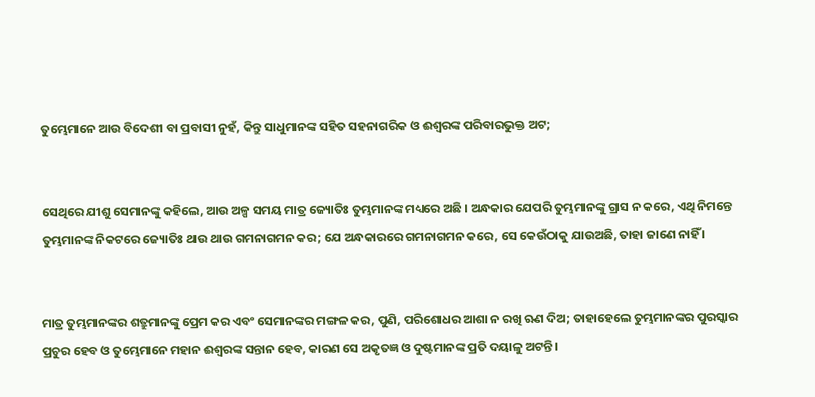ତୁମ୍ଭେମାନେ ଆଉ ବିଦେଶୀ ବା ପ୍ରବାସୀ ନୁହଁ, କିନ୍ତୁ ସାଧୁମାନଙ୍କ ସହିତ ସହନାଗରିକ ଓ ଈଶ୍ୱରଙ୍କ ପରିବାରଭୁକ୍ତ ଅଟ;


ସେଥିରେ ଯୀଶୁ ସେମାନଙ୍କୁ କହିଲେ, ଆଉ ଅଳ୍ପ ସମୟ ମାତ୍ର ଜ୍ୟୋତିଃ ତୁମ୍ଭମାନଙ୍କ ମଧ୍ୟରେ ଅଛି । ଅନ୍ଧକାର ଯେପରି ତୁମ୍ଭମାନଙ୍କୁ ଗ୍ରାସ ନ କରେ, ଏଥି ନିମନ୍ତେ ତୁମ୍ଭମାନଙ୍କ ନିକଟରେ ଜ୍ୟୋତିଃ ଥାଉ ଥାଉ ଗମନାଗମନ କର; ଯେ ଅନ୍ଧକାରରେ ଗମନାଗମନ କରେ, ସେ କେଉଁଠାକୁ ଯାଉଅଛି, ତାହା ଜାଣେ ନାହିଁ ।


ମାତ୍ର ତୁମ୍ଭମାନଙ୍କର ଶତ୍ରୁମାନଙ୍କୁ ପ୍ରେମ କର ଏବଂ ସେମାନଙ୍କର ମଙ୍ଗଳ କର, ପୁଣି, ପରିଶୋଧର ଆଶା ନ ରଖି ଋଣ ଦିଅ; ତାହାହେଲେ ତୁମ୍ଭମାନଙ୍କର ପୁରସ୍କାର ପ୍ରଚୁର ହେବ ଓ ତୁମ୍ଭେମାନେ ମହାନ ଈଶ୍ୱରଙ୍କ ସନ୍ତାନ ହେବ, କାରଣ ସେ ଅକୃତଜ୍ଞ ଓ ଦୁଷ୍ଟମାନଙ୍କ ପ୍ରତି ଦୟାଳୁ ଅଟନ୍ତି ।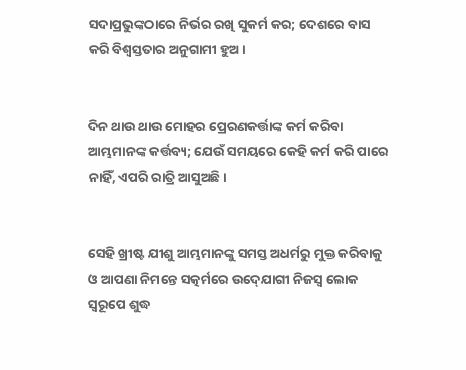ସଦାପ୍ରଭୁଙ୍କଠାରେ ନିର୍ଭର ରଖି ସୁକର୍ମ କର; ଦେଶରେ ବାସ କରି ବିଶ୍ୱସ୍ତତାର ଅନୁଗାମୀ ହୁଅ।


ଦିନ ଥାଉ ଥାଉ ମୋହର ପ୍ରେରଣକର୍ତ୍ତାଙ୍କ କର୍ମ କରିବା ଆମ୍ଭମାନଙ୍କ କର୍ତ୍ତବ୍ୟ; ଯେଉଁ ସମୟରେ କେହି କର୍ମ କରି ପାରେ ନାହିଁ, ଏପରି ରାତ୍ରି ଆସୁଅଛି ।


ସେହି ଖ୍ରୀଷ୍ଟ ଯୀଶୁ ଆମ୍ଭମାନଙ୍କୁ ସମସ୍ତ ଅଧର୍ମରୁ ମୁକ୍ତ କରିବାକୁ ଓ ଆପଣା ନିମନ୍ତେ ସତ୍କର୍ମରେ ଉଦ୍‍ଯୋଗୀ ନିଜସ୍ୱ ଲୋକ ସ୍ୱରୂପେ ଶୁଦ୍ଧ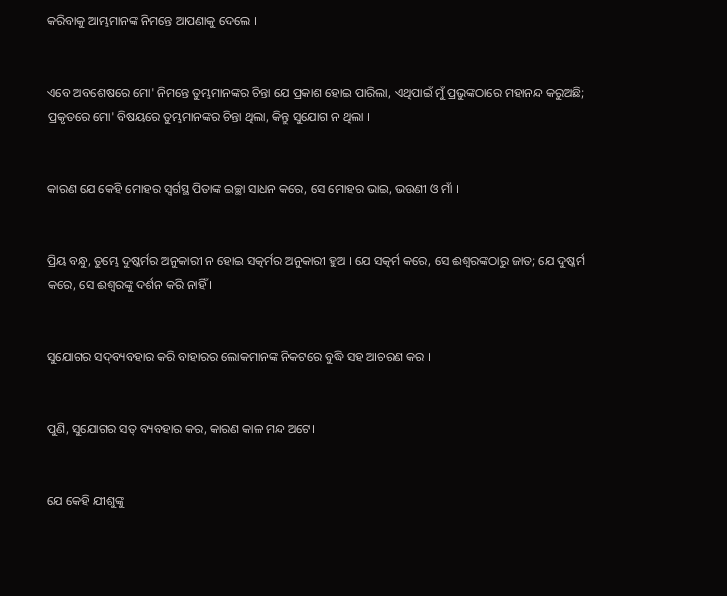କରିବାକୁ ଆମ୍ଭମାନଙ୍କ ନିମନ୍ତେ ଆପଣାକୁ ଦେଲେ ।


ଏବେ ଅବଶେଷରେ ମୋ' ନିମନ୍ତେ ତୁମ୍ଭମାନଙ୍କର ଚିନ୍ତା ଯେ ପ୍ରକାଶ ହୋଇ ପାରିଲା, ଏଥିପାଇଁ ମୁଁ ପ୍ରଭୁଙ୍କଠାରେ ମହାନନ୍ଦ କରୁଅଛି; ପ୍ରକୃତରେ ମୋ' ବିଷୟରେ ତୁମ୍ଭମାନଙ୍କର ଚିନ୍ତା ଥିଲା, କିନ୍ତୁ ସୁଯୋଗ ନ ଥିଲା ।


କାରଣ ଯେ କେହି ମୋହର ସ୍ୱର୍ଗସ୍ଥ ପିତାଙ୍କ ଇଚ୍ଛା ସାଧନ କରେ, ସେ ମୋହର ଭାଇ, ଭଉଣୀ ଓ ମାଁ ।


ପ୍ରିୟ ବନ୍ଧୁ, ତୁମ୍ଭେ ଦୁଷ୍କର୍ମର ଅନୁକାରୀ ନ ହୋଇ ସତ୍କର୍ମର ଅନୁକାରୀ ହୁଅ । ଯେ ସତ୍କର୍ମ କରେ, ସେ ଈଶ୍ୱରଙ୍କଠାରୁ ଜାତ; ଯେ ଦୁଷ୍କର୍ମ କରେ, ସେ ଈଶ୍ୱରଙ୍କୁ ଦର୍ଶନ କରି ନାହିଁ ।


ସୁଯୋଗର ସଦ୍‍ବ୍ୟବହାର କରି ବାହାରର ଲୋକମାନଙ୍କ ନିକଟରେ ବୁଦ୍ଧି ସହ ଆଚରଣ କର ।


ପୁଣି, ସୁଯୋଗର ସତ୍ ବ୍ୟବହାର କର, କାରଣ କାଳ ମନ୍ଦ ଅଟେ।


ଯେ କେହି ଯୀଶୁଙ୍କୁ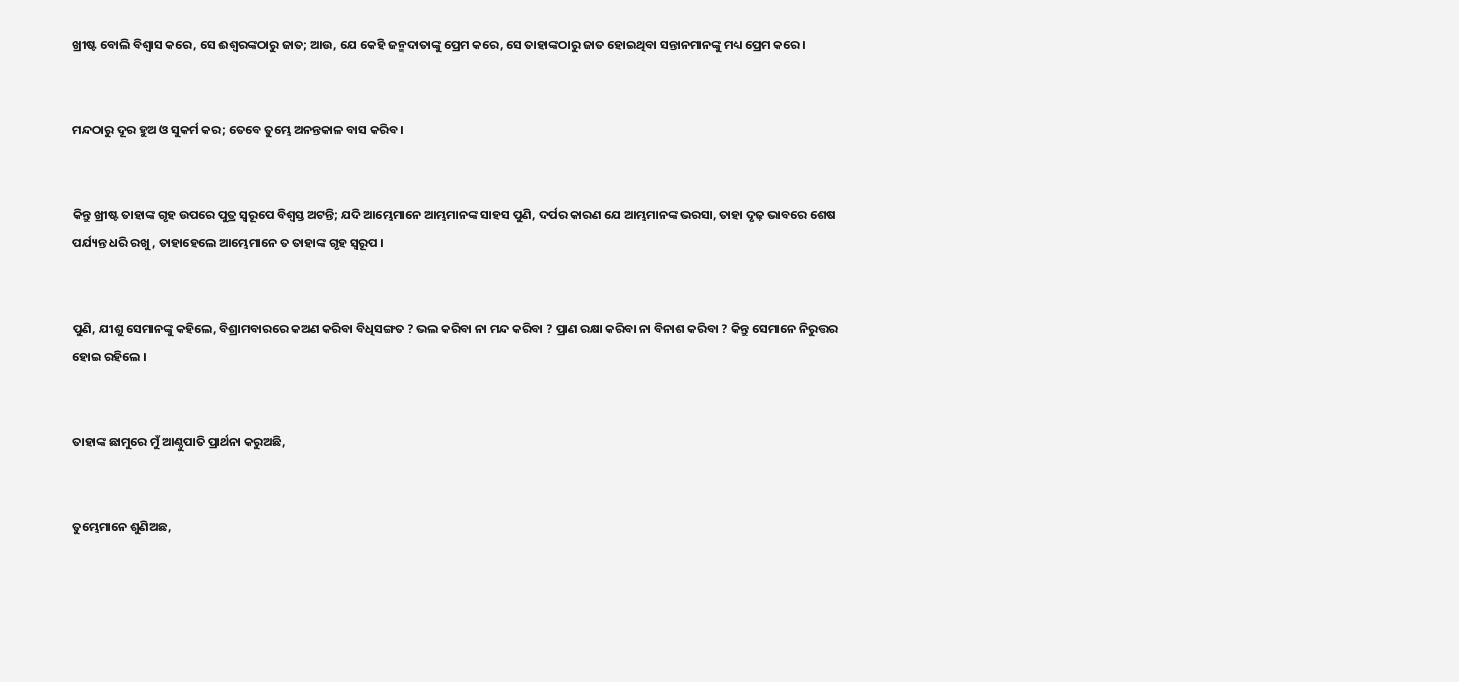ଖ୍ରୀଷ୍ଟ ବୋଲି ବିଶ୍ୱାସ କରେ, ସେ ଈଶ୍ୱରଙ୍କଠାରୁ ଜାତ; ଆଉ, ଯେ କେହି ଜନ୍ମଦାତାଙ୍କୁ ପ୍ରେମ କରେ, ସେ ତାହାଙ୍କଠାରୁ ଜାତ ହୋଇଥିବା ସନ୍ତାନମାନଙ୍କୁ ମଧ୍ୟ ପ୍ରେମ କରେ ।


ମନ୍ଦଠାରୁ ଦୂର ହୁଅ ଓ ସୁକର୍ମ କର; ତେବେ ତୁମ୍ଭେ ଅନନ୍ତକାଳ ବାସ କରିବ।


କିନ୍ତୁ ଖ୍ରୀଷ୍ଟ ତାହାଙ୍କ ଗୃହ ଉପରେ ପୁତ୍ର ସ୍ୱରୂପେ ବିଶ୍ୱସ୍ତ ଅଟନ୍ତି; ଯଦି ଆମ୍ଭେମାନେ ଆମ୍ଭମାନଙ୍କ ସାହସ ପୁଣି, ଦର୍ପର କାରଣ ଯେ ଆମ୍ଭମାନଙ୍କ ଭରସା, ତାହା ଦୃଢ଼ ଭାବରେ ଶେଷ ପର୍ଯ୍ୟନ୍ତ ଧରି ରଖୁ, ତାହାହେଲେ ଆମ୍ଭେମାନେ ତ ତାହାଙ୍କ ଗୃହ ସ୍ୱରୂପ ।


ପୁଣି, ଯୀଶୁ ସେମାନଙ୍କୁ କହିଲେ, ବିଶ୍ରାମବାରରେ କଅଣ କରିବା ବିଧିସଙ୍ଗତ ? ଭଲ କରିବା ନା ମନ୍ଦ କରିବା ? ପ୍ରାଣ ରକ୍ଷା କରିବା ନା ବିନାଶ କରିବା ? କିନ୍ତୁ ସେମାନେ ନିରୁତ୍ତର ହୋଇ ରହିଲେ ।


ତାହାଙ୍କ ଛାମୁରେ ମୁଁ ଆଣ୍ଠୁପାତି ପ୍ରାର୍ଥନା କରୁଅଛି,


ତୁମ୍ଭେମାନେ ଶୁଣିଅଛ,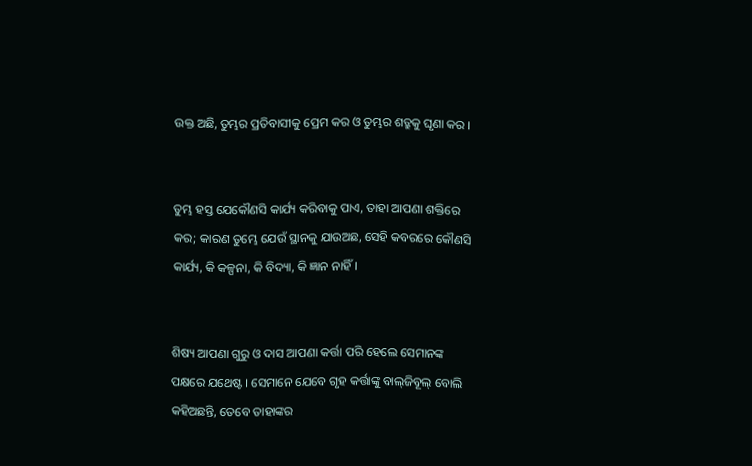ଉକ୍ତ ଅଛି, ତୁମ୍ଭର ପ୍ରତିବାସୀକୁ ପ୍ରେମ କର ଓ ତୁମ୍ଭର ଶତ୍ରୁକୁ ଘୃଣା କର ।


ତୁମ୍ଭ ହସ୍ତ ଯେକୌଣସି କାର୍ଯ୍ୟ କରିବାକୁ ପାଏ, ତାହା ଆପଣା ଶକ୍ତିରେ କର; କାରଣ ତୁମ୍ଭେ ଯେଉଁ ସ୍ଥାନକୁ ଯାଉଅଛ, ସେହି କବରରେ କୌଣସି କାର୍ଯ୍ୟ, କି କଳ୍ପନା, କି ବିଦ୍ୟା, କି ଜ୍ଞାନ ନାହିଁ।


ଶିଷ୍ୟ ଆପଣା ଗୁରୁ ଓ ଦାସ ଆପଣା କର୍ତ୍ତା ପରି ହେଲେ ସେମାନଙ୍କ ପକ୍ଷରେ ଯଥେଷ୍ଟ । ସେମାନେ ଯେବେ ଗୃହ କର୍ତ୍ତାଙ୍କୁ ବାଲ୍‌ଜିବୂଲ୍ ବୋଲି କହିଅଛନ୍ତି, ତେବେ ତାହାଙ୍କର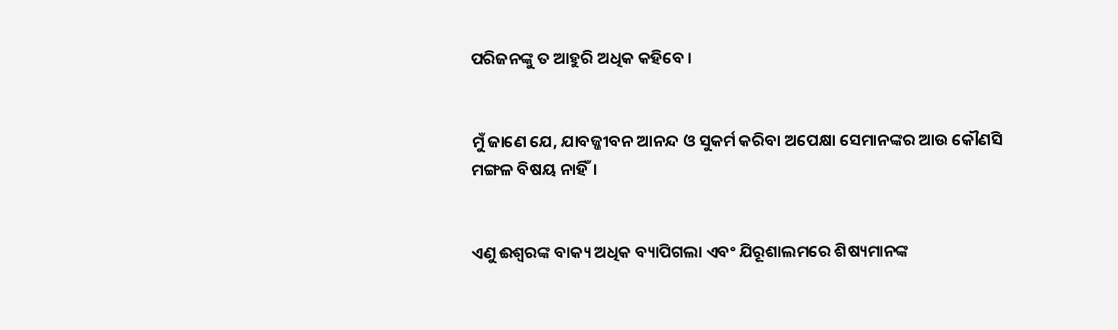ପରିଜନଙ୍କୁ ତ ଆହୁରି ଅଧିକ କହିବେ ।


ମୁଁ ଜାଣେ ଯେ, ଯାବଜ୍ଜୀବନ ଆନନ୍ଦ ଓ ସୁକର୍ମ କରିବା ଅପେକ୍ଷା ସେମାନଙ୍କର ଆଉ କୌଣସି ମଙ୍ଗଳ ବିଷୟ ନାହିଁ।


ଏଣୁ ଈଶ୍ୱରଙ୍କ ବାକ୍ୟ ଅଧିକ ବ୍ୟାପିଗଲା ଏବଂ ଯିରୂଶାଲମରେ ଶିଷ୍ୟମାନଙ୍କ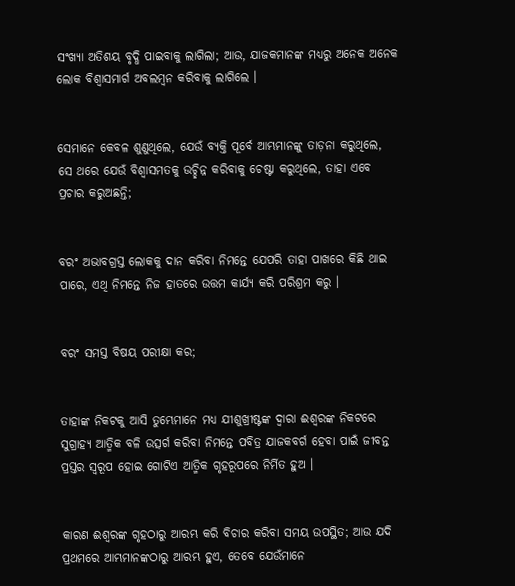ସଂଖ୍ୟା ଅତିଶୟ ବୃଦ୍ଧି ପାଇବାକୁ ଲାଗିଲା; ଆଉ, ଯାଜକମାନଙ୍କ ମଧ୍ୟରୁ ଅନେକ ଅନେକ ଲୋକ ବିଶ୍ୱାସମାର୍ଗ ଅବଲମ୍ବନ କରିବାକୁ ଲାଗିଲେ ।


ସେମାନେ କେବଳ ଶୁଣୁଥିଲେ, ଯେଉଁ ବ୍ୟକ୍ତି ପୂର୍ବେ ଆମ୍ଭମାନଙ୍କୁ ତାଡ଼ନା କରୁଥିଲେ, ସେ ଥରେ ଯେଉଁ ବିଶ୍ୱାସମତକୁ ଉଚ୍ଛିନ୍ନ କରିବାକୁ ଚେଷ୍ଟା କରୁଥିଲେ, ତାହା ଏବେ ପ୍ରଚାର କରୁଅଛନ୍ତି;


ବରଂ ଅଭାବଗ୍ରସ୍ତ ଲୋକକୁ ଦାନ କରିବା ନିମନ୍ତେ ଯେପରି ତାହା ପାଖରେ କିଛି ଥାଇ ପାରେ, ଏଥି ନିମନ୍ତେ ନିଜ ହାତରେ ଉତ୍ତମ କାର୍ଯ୍ୟ କରି ପରିଶ୍ରମ କରୁ ।


ବରଂ ସମସ୍ତ ବିଷୟ ପରୀକ୍ଷା କର;


ତାହାଙ୍କ ନିକଟକୁ ଆସି ତୁମ୍ଭେମାନେ ମଧ୍ୟ ଯୀଶୁଖ୍ରୀଷ୍ଟଙ୍କ ଦ୍ୱାରା ଈଶ୍ୱରଙ୍କ ନିକଟରେ ସୁଗ୍ରାହ୍ୟ ଆତ୍ମିକ ବଳି ଉତ୍ସର୍ଗ କରିବା ନିମନ୍ତେ ପବିତ୍ର ଯାଜକବର୍ଗ ହେବା ପାଇଁ ଜୀବନ୍ତ ପ୍ରସ୍ତର ସ୍ୱରୂପ ହୋଇ ଗୋଟିଏ ଆତ୍ମିକ ଗୃହରୂପରେ ନିର୍ମିତ ହୁଅ ।


କାରଣ ଈଶ୍ୱରଙ୍କ ଗୃହଠାରୁ ଆରମ୍ଭ କରି ବିଚାର କରିବା ସମୟ ଉପସ୍ଥିତ; ଆଉ ଯଦି ପ୍ରଥମରେ ଆମ୍ଭମାନଙ୍କଠାରୁ ଆରମ୍ଭ ହୁଏ, ତେବେ ଯେଉଁମାନେ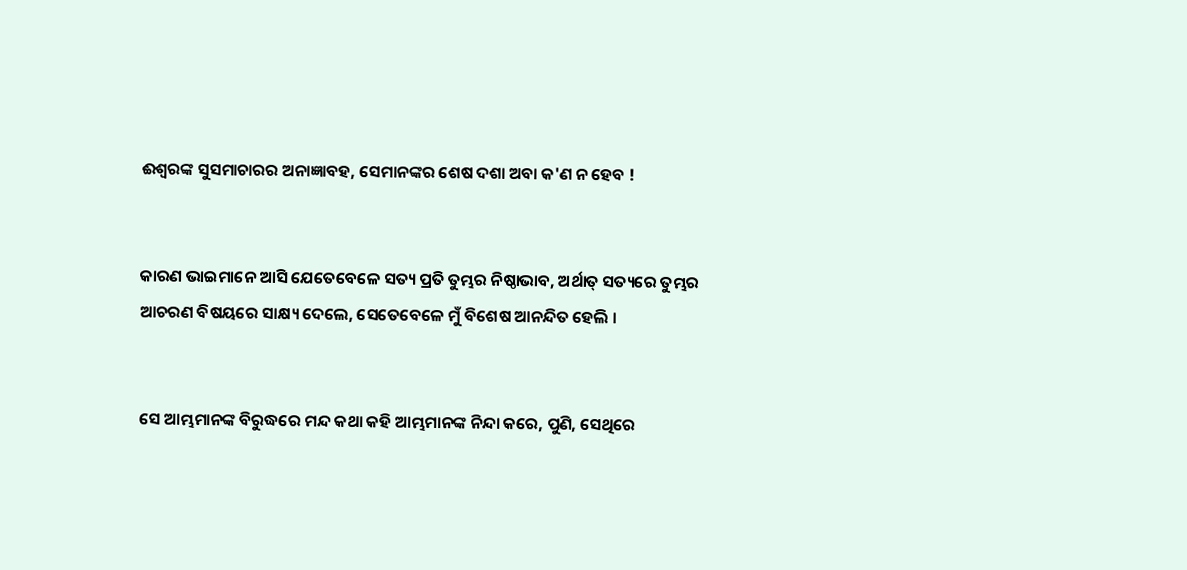ଈଶ୍ୱରଙ୍କ ସୁସମାଚାରର ଅନାଜ୍ଞାବହ, ସେମାନଙ୍କର ଶେଷ ଦଶା ଅବା କ'ଣ ନ ହେବ !


କାରଣ ଭାଇମାନେ ଆସି ଯେତେବେଳେ ସତ୍ୟ ପ୍ରତି ତୁମ୍ଭର ନିଷ୍ଠାଭାବ, ଅର୍ଥାତ୍‍ ସତ୍ୟରେ ତୁମ୍ଭର ଆଚରଣ ବିଷୟରେ ସାକ୍ଷ୍ୟ ଦେଲେ, ସେତେବେଳେ ମୁଁ ବିଶେଷ ଆନନ୍ଦିତ ହେଲି ।


ସେ ଆମ୍ଭମାନଙ୍କ ବିରୁଦ୍ଧରେ ମନ୍ଦ କଥା କହି ଆମ୍ଭମାନଙ୍କ ନିନ୍ଦା କରେ, ପୁଣି, ସେଥିରେ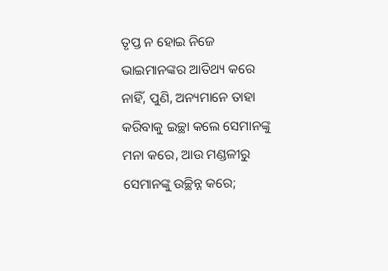ତୃପ୍ତ ନ ହୋଇ ନିଜେ ଭାଇମାନଙ୍କର ଆତିଥ୍ୟ କରେ ନାହିଁ, ପୁଣି, ଅନ୍ୟମାନେ ତାହା କରିବାକୁ ଇଚ୍ଛା କଲେ ସେମାନଙ୍କୁ ମନା କରେ, ଆଉ ମଣ୍ଡଳୀରୁ ସେମାନଙ୍କୁ ଉଚ୍ଛିନ୍ନ କରେ;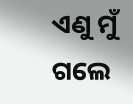ଏଣୁ ମୁଁ ଗଲେ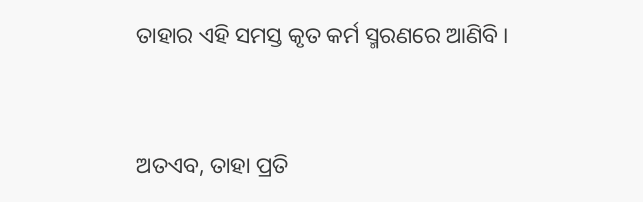ତାହାର ଏହି ସମସ୍ତ କୃତ କର୍ମ ସ୍ମରଣରେ ଆଣିବି ।


ଅତଏବ, ତାହା ପ୍ରତି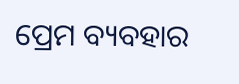ପ୍ରେମ ବ୍ୟବହାର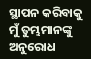ସ୍ଥାପନ କରିବାକୁ ମୁଁ ତୁମ୍ଭମାନଙ୍କୁ ଅନୁରୋଧ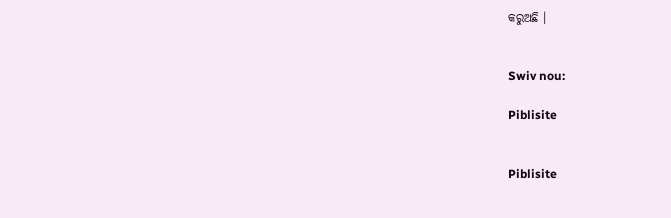କରୁଅଛି ।


Swiv nou:

Piblisite


Piblisite